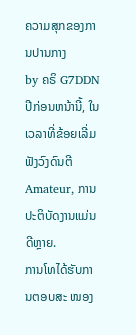ຄວາມສຸກຂອງການປານກາງ
by ຄຣິ G7DDN
ປີກ່ອນຫນ້ານີ້, ໃນເວລາທີ່ຂ້ອຍເລີ່ມຟັງວົງດົນຕີ Amateur, ການປະຕິບັດງານແມ່ນດີຫຼາຍ.
ການໂທໄດ້ຮັບການຕອບສະ ໜອງ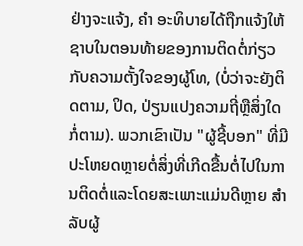ຢ່າງຈະແຈ້ງ, ຄຳ ອະທິບາຍໄດ້ຖືກແຈ້ງໃຫ້ຊາບໃນຕອນທ້າຍຂອງການຕິດຕໍ່ກ່ຽວກັບຄວາມຕັ້ງໃຈຂອງຜູ້ໂທ, (ບໍ່ວ່າຈະຍັງຕິດຕາມ, ປິດ, ປ່ຽນແປງຄວາມຖີ່ຫຼືສິ່ງໃດກໍ່ຕາມ). ພວກເຂົາເປັນ "ຜູ້ຊີ້ບອກ" ທີ່ມີປະໂຫຍດຫຼາຍຕໍ່ສິ່ງທີ່ເກີດຂື້ນຕໍ່ໄປໃນການຕິດຕໍ່ແລະໂດຍສະເພາະແມ່ນດີຫຼາຍ ສຳ ລັບຜູ້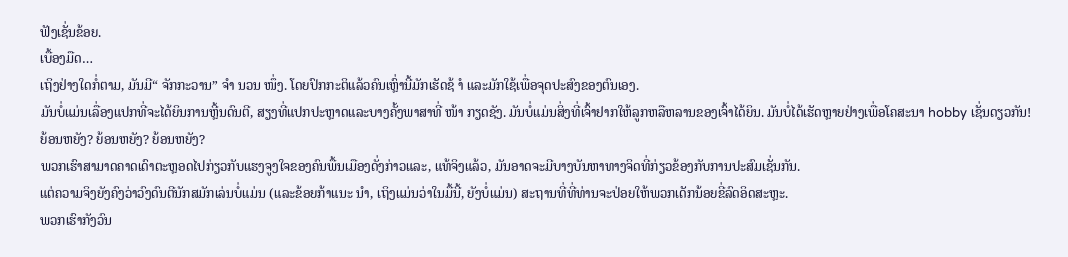ຟັງເຊັ່ນຂ້ອຍ.
ເບື້ອງມືດ…
ເຖິງຢ່າງໃດກໍ່ຕາມ, ມັນມີ“ ຈັກກະວານ” ຈຳ ນວນ ໜຶ່ງ. ໂດຍປົກກະຕິແລ້ວຄົນເຫຼົ່ານີ້ມັກເຮັດຊ້ ຳ ແລະມັກໃຊ້ເພື່ອຈຸດປະສົງຂອງຕົນເອງ.
ມັນບໍ່ແມ່ນເລື່ອງແປກທີ່ຈະໄດ້ຍິນການຫຼີ້ນດົນຕີ, ສຽງທີ່ແປກປະຫຼາດແລະບາງຄັ້ງພາສາທີ່ ໜ້າ ກຽດຊັງ. ມັນບໍ່ແມ່ນສິ່ງທີ່ເຈົ້າຢາກໃຫ້ລູກຫລືຫລານຂອງເຈົ້າໄດ້ຍິນ. ມັນບໍ່ໄດ້ເຮັດຫຼາຍຢ່າງເພື່ອໂຄສະນາ hobby ເຊັ່ນດຽວກັນ!
ຍ້ອນຫຍັງ? ຍ້ອນຫຍັງ? ຍ້ອນຫຍັງ?
ພວກເຮົາສາມາດຄາດເດົາຕະຫຼອດໄປກ່ຽວກັບແຮງຈູງໃຈຂອງຄົນພື້ນເມືອງດັ່ງກ່າວແລະ, ແທ້ຈິງແລ້ວ, ມັນອາດຈະມີບາງບັນຫາທາງຈິດທີ່ກ່ຽວຂ້ອງກັບການປະສົມເຊັ່ນກັນ.
ແຕ່ຄວາມຈິງຍັງຄົງວ່າວົງດົນຕີນັກສມັກເລ່ນບໍ່ແມ່ນ (ແລະຂ້ອຍກ້າແນະ ນຳ, ເຖິງແມ່ນວ່າໃນມື້ນີ້, ຍັງບໍ່ແມ່ນ) ສະຖານທີ່ທີ່ທ່ານຈະປ່ອຍໃຫ້ພວກເດັກນ້ອຍຂີ່ລົດອິດສະຫຼະ.
ພວກເຮົາກັງວົນ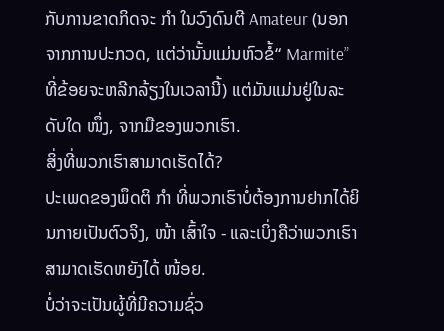ກັບການຂາດກິດຈະ ກຳ ໃນວົງດົນຕີ Amateur (ນອກຈາກການປະກວດ, ແຕ່ວ່ານັ້ນແມ່ນຫົວຂໍ້“ Marmite” ທີ່ຂ້ອຍຈະຫລີກລ້ຽງໃນເວລານີ້) ແຕ່ມັນແມ່ນຢູ່ໃນລະດັບໃດ ໜຶ່ງ, ຈາກມືຂອງພວກເຮົາ.
ສິ່ງທີ່ພວກເຮົາສາມາດເຮັດໄດ້?
ປະເພດຂອງພຶດຕິ ກຳ ທີ່ພວກເຮົາບໍ່ຕ້ອງການຢາກໄດ້ຍິນກາຍເປັນຕົວຈິງ, ໜ້າ ເສົ້າໃຈ - ແລະເບິ່ງຄືວ່າພວກເຮົາສາມາດເຮັດຫຍັງໄດ້ ໜ້ອຍ.
ບໍ່ວ່າຈະເປັນຜູ້ທີ່ມີຄວາມຊົ່ວ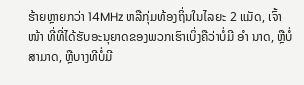ຮ້າຍຫຼາຍກວ່າ 14MHz ຫລືກຸ່ມທ້ອງຖິ່ນໃນໄລຍະ 2 ແມັດ, ເຈົ້າ ໜ້າ ທີ່ທີ່ໄດ້ຮັບອະນຸຍາດຂອງພວກເຮົາເບິ່ງຄືວ່າບໍ່ມີ ອຳ ນາດ, ຫຼືບໍ່ສາມາດ, ຫຼືບາງທີບໍ່ມີ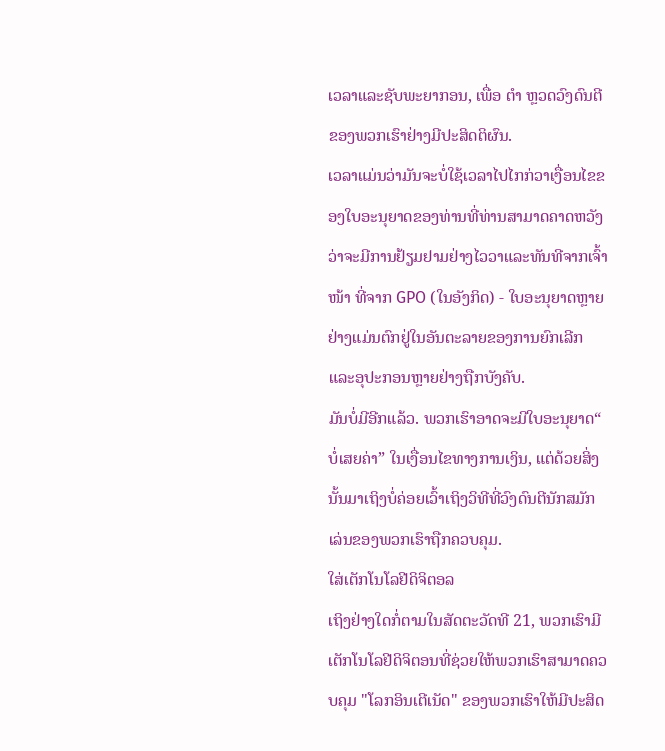ເວລາແລະຊັບພະຍາກອນ, ເພື່ອ ຕຳ ຫຼວດວົງດົນຕີຂອງພວກເຮົາຢ່າງມີປະສິດຕິຜົນ.
ເວລາແມ່ນວ່າມັນຈະບໍ່ໃຊ້ເວລາໄປໄກກ່ວາເງື່ອນໄຂຂອງໃບອະນຸຍາດຂອງທ່ານທີ່ທ່ານສາມາດຄາດຫວັງວ່າຈະມີການຢ້ຽມຢາມຢ່າງໄວວາແລະທັນທີຈາກເຈົ້າ ໜ້າ ທີ່ຈາກ GPO (ໃນອັງກິດ) - ໃບອະນຸຍາດຫຼາຍຢ່າງແມ່ນຕົກຢູ່ໃນອັນຕະລາຍຂອງການຍົກເລີກແລະອຸປະກອນຫຼາຍຢ່າງຖືກບັງຄັບ.
ມັນບໍ່ມີອີກແລ້ວ. ພວກເຮົາອາດຈະມີໃບອະນຸຍາດ“ ບໍ່ເສຍຄ່າ” ໃນເງື່ອນໄຂທາງການເງິນ, ແຕ່ດ້ວຍສິ່ງນັ້ນມາເຖິງບໍ່ຄ່ອຍເວົ້າເຖິງວິທີທີ່ວົງດົນຕີນັກສມັກເລ່ນຂອງພວກເຮົາຖືກຄວບຄຸມ.
ໃສ່ເຕັກໂນໂລຢີດິຈິຕອລ
ເຖິງຢ່າງໃດກໍ່ຕາມໃນສັດຕະວັດທີ 21, ພວກເຮົາມີເຕັກໂນໂລຢີດິຈິຕອນທີ່ຊ່ວຍໃຫ້ພວກເຮົາສາມາດຄວບຄຸມ "ໂລກອິນເຕີເນັດ" ຂອງພວກເຮົາໃຫ້ມີປະສິດ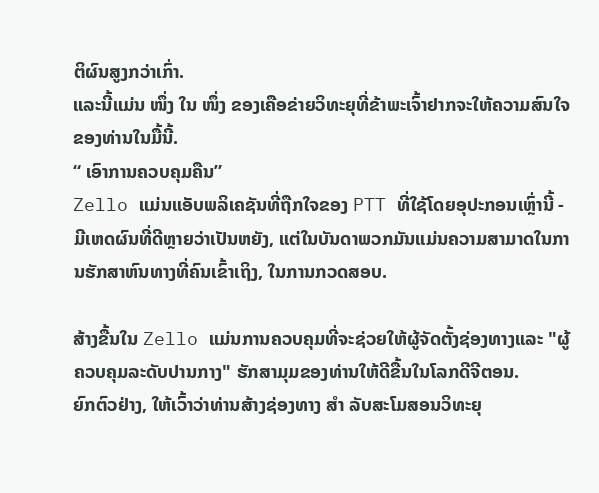ຕິຜົນສູງກວ່າເກົ່າ.
ແລະນີ້ແມ່ນ ໜຶ່ງ ໃນ ໜຶ່ງ ຂອງເຄືອຂ່າຍວິທະຍຸທີ່ຂ້າພະເຈົ້າຢາກຈະໃຫ້ຄວາມສົນໃຈຂອງທ່ານໃນມື້ນີ້.
“ ເອົາການຄວບຄຸມຄືນ”
Zello ແມ່ນແອັບພລິເຄຊັນທີ່ຖືກໃຈຂອງ PTT ທີ່ໃຊ້ໂດຍອຸປະກອນເຫຼົ່ານີ້ - ມີເຫດຜົນທີ່ດີຫຼາຍວ່າເປັນຫຍັງ, ແຕ່ໃນບັນດາພວກມັນແມ່ນຄວາມສາມາດໃນການຮັກສາຫົນທາງທີ່ຄົນເຂົ້າເຖິງ, ໃນການກວດສອບ.

ສ້າງຂື້ນໃນ Zello ແມ່ນການຄວບຄຸມທີ່ຈະຊ່ວຍໃຫ້ຜູ້ຈັດຕັ້ງຊ່ອງທາງແລະ "ຜູ້ຄວບຄຸມລະດັບປານກາງ" ຮັກສາມຸມຂອງທ່ານໃຫ້ດີຂື້ນໃນໂລກດີຈີຕອນ.
ຍົກຕົວຢ່າງ, ໃຫ້ເວົ້າວ່າທ່ານສ້າງຊ່ອງທາງ ສຳ ລັບສະໂມສອນວິທະຍຸ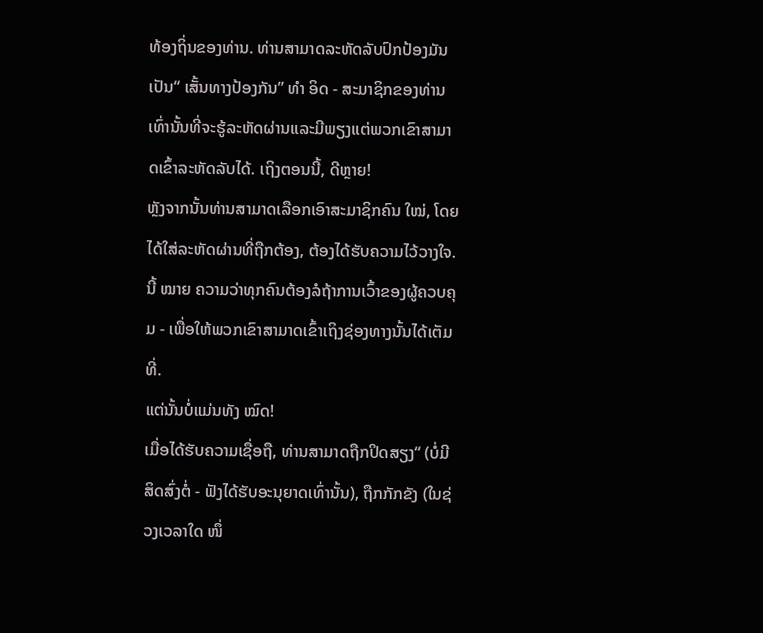ທ້ອງຖິ່ນຂອງທ່ານ. ທ່ານສາມາດລະຫັດລັບປົກປ້ອງມັນເປັນ“ ເສັ້ນທາງປ້ອງກັນ” ທຳ ອິດ - ສະມາຊິກຂອງທ່ານເທົ່ານັ້ນທີ່ຈະຮູ້ລະຫັດຜ່ານແລະມີພຽງແຕ່ພວກເຂົາສາມາດເຂົ້າລະຫັດລັບໄດ້. ເຖິງຕອນນີ້, ດີຫຼາຍ!
ຫຼັງຈາກນັ້ນທ່ານສາມາດເລືອກເອົາສະມາຊິກຄົນ ໃໝ່, ໂດຍໄດ້ໃສ່ລະຫັດຜ່ານທີ່ຖືກຕ້ອງ, ຕ້ອງໄດ້ຮັບຄວາມໄວ້ວາງໃຈ. ນີ້ ໝາຍ ຄວາມວ່າທຸກຄົນຕ້ອງລໍຖ້າການເວົ້າຂອງຜູ້ຄວບຄຸມ - ເພື່ອໃຫ້ພວກເຂົາສາມາດເຂົ້າເຖິງຊ່ອງທາງນັ້ນໄດ້ເຕັມທີ່.
ແຕ່ນັ້ນບໍ່ແມ່ນທັງ ໝົດ!
ເມື່ອໄດ້ຮັບຄວາມເຊື່ອຖື, ທ່ານສາມາດຖືກປິດສຽງ“ (ບໍ່ມີສິດສົ່ງຕໍ່ - ຟັງໄດ້ຮັບອະນຸຍາດເທົ່ານັ້ນ), ຖືກກັກຂັງ (ໃນຊ່ວງເວລາໃດ ໜຶ່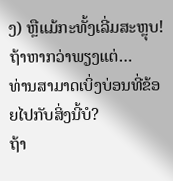ງ) ຫຼືແມ້ກະທັ້ງເລີ່ມສະຫຼຸບ!
ຖ້າຫາກວ່າພຽງແຕ່…
ທ່ານສາມາດເບິ່ງບ່ອນທີ່ຂ້ອຍໄປກັບສິ່ງນີ້ບໍ?
ຖ້າ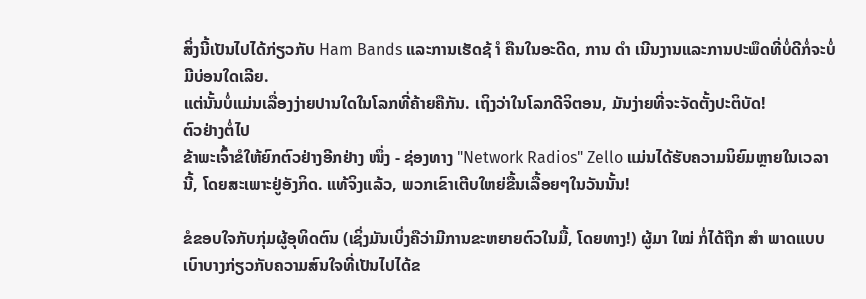ສິ່ງນີ້ເປັນໄປໄດ້ກ່ຽວກັບ Ham Bands ແລະການເຮັດຊ້ ຳ ຄືນໃນອະດີດ, ການ ດຳ ເນີນງານແລະການປະພຶດທີ່ບໍ່ດີກໍ່ຈະບໍ່ມີບ່ອນໃດເລີຍ.
ແຕ່ນັ້ນບໍ່ແມ່ນເລື່ອງງ່າຍປານໃດໃນໂລກທີ່ຄ້າຍຄືກັນ. ເຖິງວ່າໃນໂລກດີຈິຕອນ, ມັນງ່າຍທີ່ຈະຈັດຕັ້ງປະຕິບັດ!
ຕົວຢ່າງຕໍ່ໄປ
ຂ້າພະເຈົ້າຂໍໃຫ້ຍົກຕົວຢ່າງອີກຢ່າງ ໜຶ່ງ - ຊ່ອງທາງ "Network Radios" Zello ແມ່ນໄດ້ຮັບຄວາມນິຍົມຫຼາຍໃນເວລານີ້, ໂດຍສະເພາະຢູ່ອັງກິດ. ແທ້ຈິງແລ້ວ, ພວກເຂົາເຕີບໃຫຍ່ຂື້ນເລື້ອຍໆໃນວັນນັ້ນ!

ຂໍຂອບໃຈກັບກຸ່ມຜູ້ອຸທິດຕົນ (ເຊິ່ງມັນເບິ່ງຄືວ່າມີການຂະຫຍາຍຕົວໃນມື້, ໂດຍທາງ!) ຜູ້ມາ ໃໝ່ ກໍ່ໄດ້ຖືກ ສຳ ພາດແບບເບົາບາງກ່ຽວກັບຄວາມສົນໃຈທີ່ເປັນໄປໄດ້ຂ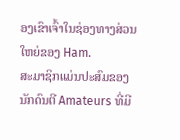ອງເຂົາເຈົ້າໃນຊ່ອງທາງສ່ວນໃຫຍ່ຂອງ Ham.
ສະມາຊິກແມ່ນປະສົມຂອງນັກດົນຕີ Amateurs ທີ່ມີ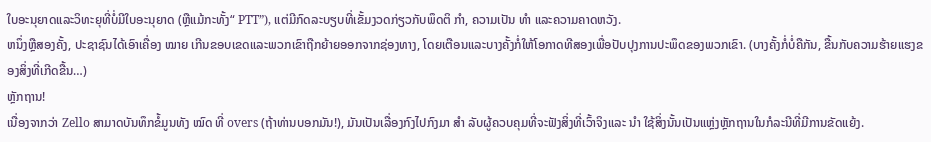ໃບອະນຸຍາດແລະວິທະຍຸທີ່ບໍ່ມີໃບອະນຸຍາດ (ຫຼືແມ້ກະທັ້ງ“ PTT”), ແຕ່ມີກົດລະບຽບທີ່ເຂັ້ມງວດກ່ຽວກັບພຶດຕິ ກຳ, ຄວາມເປັນ ທຳ ແລະຄວາມຄາດຫວັງ.
ຫນຶ່ງຫຼືສອງຄັ້ງ, ປະຊາຊົນໄດ້ເອົາເຄື່ອງ ໝາຍ ເກີນຂອບເຂດແລະພວກເຂົາຖືກຍ້າຍອອກຈາກຊ່ອງທາງ, ໂດຍເຕືອນແລະບາງຄັ້ງກໍ່ໃຫ້ໂອກາດທີສອງເພື່ອປັບປຸງການປະພຶດຂອງພວກເຂົາ. (ບາງຄັ້ງກໍ່ບໍ່ຄືກັນ, ຂື້ນກັບຄວາມຮ້າຍແຮງຂອງສິ່ງທີ່ເກີດຂື້ນ…)
ຫຼັກຖານ!
ເນື່ອງຈາກວ່າ Zello ສາມາດບັນທຶກຂໍ້ມູນທັງ ໝົດ ທີ່ overs (ຖ້າທ່ານບອກມັນ!), ມັນເປັນເລື່ອງກົງໄປກົງມາ ສຳ ລັບຜູ້ຄວບຄຸມທີ່ຈະຟັງສິ່ງທີ່ເວົ້າຈິງແລະ ນຳ ໃຊ້ສິ່ງນັ້ນເປັນແຫຼ່ງຫຼັກຖານໃນກໍລະນີທີ່ມີການຂັດແຍ້ງ.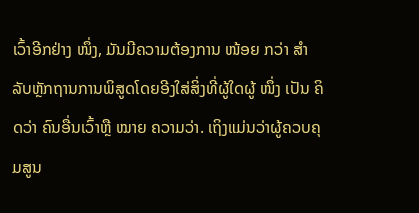ເວົ້າອີກຢ່າງ ໜຶ່ງ, ມັນມີຄວາມຕ້ອງການ ໜ້ອຍ ກວ່າ ສຳ ລັບຫຼັກຖານການພິສູດໂດຍອີງໃສ່ສິ່ງທີ່ຜູ້ໃດຜູ້ ໜຶ່ງ ເປັນ ຄິດວ່າ ຄົນອື່ນເວົ້າຫຼື ໝາຍ ຄວາມວ່າ. ເຖິງແມ່ນວ່າຜູ້ຄວບຄຸມສູນ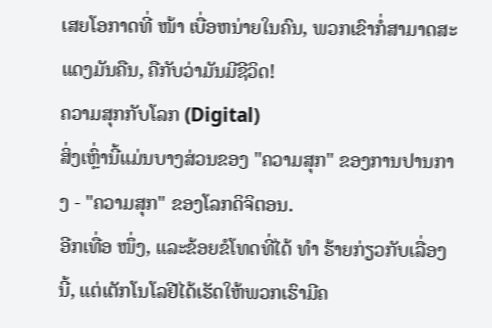ເສຍໂອກາດທີ່ ໜ້າ ເບື່ອຫນ່າຍໃນຄົນ, ພວກເຂົາກໍ່ສາມາດສະແດງມັນຄືນ, ຄືກັບວ່າມັນມີຊີວິດ!
ຄວາມສຸກກັບໂລກ (Digital)
ສິ່ງເຫຼົ່ານີ້ແມ່ນບາງສ່ວນຂອງ "ຄວາມສຸກ" ຂອງການປານກາງ - "ຄວາມສຸກ" ຂອງໂລກດິຈິຕອນ.
ອີກເທື່ອ ໜຶ່ງ, ແລະຂ້ອຍຂໍໂທດທີ່ໄດ້ ທຳ ຮ້າຍກ່ຽວກັບເລື່ອງນີ້, ແຕ່ເຕັກໂນໂລຢີໄດ້ເຮັດໃຫ້ພວກເຮົາມີຄ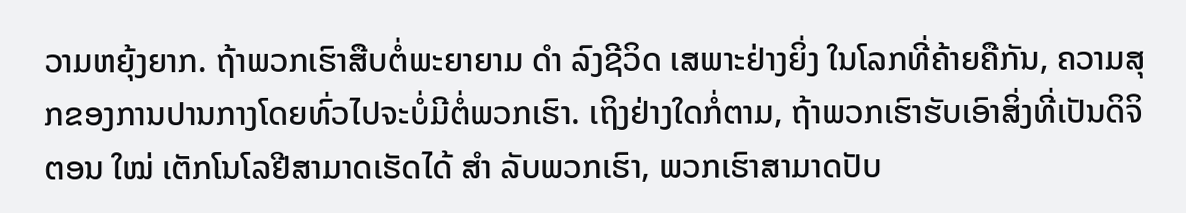ວາມຫຍຸ້ງຍາກ. ຖ້າພວກເຮົາສືບຕໍ່ພະຍາຍາມ ດຳ ລົງຊີວິດ ເສພາະຢ່າງຍິ່ງ ໃນໂລກທີ່ຄ້າຍຄືກັນ, ຄວາມສຸກຂອງການປານກາງໂດຍທົ່ວໄປຈະບໍ່ມີຕໍ່ພວກເຮົາ. ເຖິງຢ່າງໃດກໍ່ຕາມ, ຖ້າພວກເຮົາຮັບເອົາສິ່ງທີ່ເປັນດິຈິຕອນ ໃໝ່ ເຕັກໂນໂລຢີສາມາດເຮັດໄດ້ ສຳ ລັບພວກເຮົາ, ພວກເຮົາສາມາດປັບ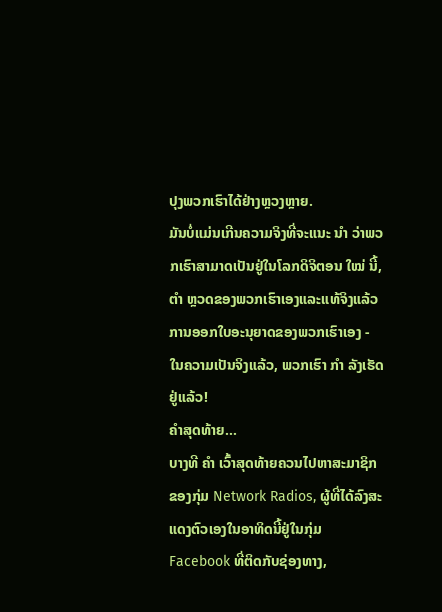ປຸງພວກເຮົາໄດ້ຢ່າງຫຼວງຫຼາຍ.
ມັນບໍ່ແມ່ນເກີນຄວາມຈິງທີ່ຈະແນະ ນຳ ວ່າພວກເຮົາສາມາດເປັນຢູ່ໃນໂລກດິຈິຕອນ ໃໝ່ ນີ້, ຕຳ ຫຼວດຂອງພວກເຮົາເອງແລະແທ້ຈິງແລ້ວການອອກໃບອະນຸຍາດຂອງພວກເຮົາເອງ - ໃນຄວາມເປັນຈິງແລ້ວ, ພວກເຮົາ ກຳ ລັງເຮັດຢູ່ແລ້ວ!
ຄໍາສຸດທ້າຍ…
ບາງທີ ຄຳ ເວົ້າສຸດທ້າຍຄວນໄປຫາສະມາຊິກຂອງກຸ່ມ Network Radios, ຜູ້ທີ່ໄດ້ລົງສະແດງຕົວເອງໃນອາທິດນີ້ຢູ່ໃນກຸ່ມ Facebook ທີ່ຕິດກັບຊ່ອງທາງ,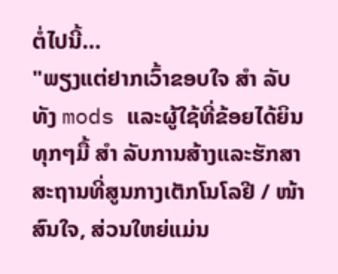ຕໍ່ໄປນີ້…
"ພຽງແຕ່ຢາກເວົ້າຂອບໃຈ ສຳ ລັບທັງ mods ແລະຜູ້ໃຊ້ທີ່ຂ້ອຍໄດ້ຍິນທຸກໆມື້ ສຳ ລັບການສ້າງແລະຮັກສາສະຖານທີ່ສູນກາງເຕັກໂນໂລຢີ / ໜ້າ ສົນໃຈ, ສ່ວນໃຫຍ່ແມ່ນ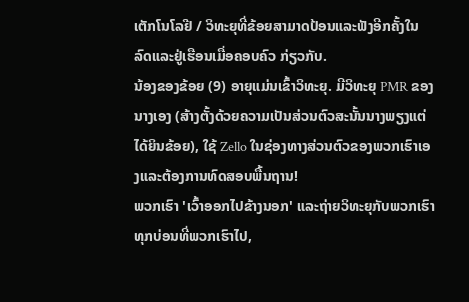ເຕັກໂນໂລຢີ / ວິທະຍຸທີ່ຂ້ອຍສາມາດປ້ອນແລະຟັງອີກຄັ້ງໃນລົດແລະຢູ່ເຮືອນເມື່ອຄອບຄົວ ກ່ຽວກັບ.
ນ້ອງຂອງຂ້ອຍ (9) ອາຍຸແມ່ນເຂົ້າວິທະຍຸ. ມີວິທະຍຸ PMR ຂອງນາງເອງ (ສ້າງຕັ້ງດ້ວຍຄວາມເປັນສ່ວນຕົວສະນັ້ນນາງພຽງແຕ່ໄດ້ຍິນຂ້ອຍ), ໃຊ້ Zello ໃນຊ່ອງທາງສ່ວນຕົວຂອງພວກເຮົາເອງແລະຕ້ອງການທົດສອບພື້ນຖານ!
ພວກເຮົາ 'ເວົ້າອອກໄປຂ້າງນອກ' ແລະຖ່າຍວິທະຍຸກັບພວກເຮົາທຸກບ່ອນທີ່ພວກເຮົາໄປ,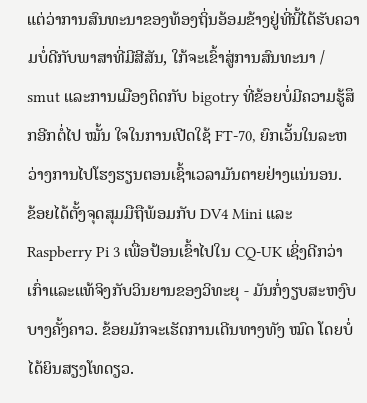ແຕ່ວ່າການສົນທະນາຂອງທ້ອງຖິ່ນອ້ອມຂ້າງຢູ່ທີ່ນີ້ໄດ້ຮັບຄວາມບໍ່ດີກັບພາສາທີ່ມີສີສັນ, ໃກ້ຈະເຂົ້າສູ່ການສົນທະນາ / smut ແລະການເມືອງຕິດກັບ bigotry ທີ່ຂ້ອຍບໍ່ມີຄວາມຮູ້ສຶກອີກຕໍ່ໄປ ໝັ້ນ ໃຈໃນການເປີດໃຊ້ FT-70, ຍົກເວັ້ນໃນລະຫວ່າງການໄປໂຮງຮຽນຕອນເຊົ້າເວລາມັນຕາຍຢ່າງແນ່ນອນ.
ຂ້ອຍໄດ້ຕັ້ງຈຸດສຸມມືຖືພ້ອມກັບ DV4 Mini ແລະ Raspberry Pi 3 ເພື່ອປ້ອນເຂົ້າໄປໃນ CQ-UK ເຊິ່ງດີກວ່າເກົ່າແລະແທ້ຈິງກັບວິນຍານຂອງວິທະຍຸ - ມັນກໍ່ງຽບສະຫງົບບາງຄັ້ງຄາວ. ຂ້ອຍມັກຈະເຮັດການເດີນທາງທັງ ໝົດ ໂດຍບໍ່ໄດ້ຍິນສຽງໂທດຽວ.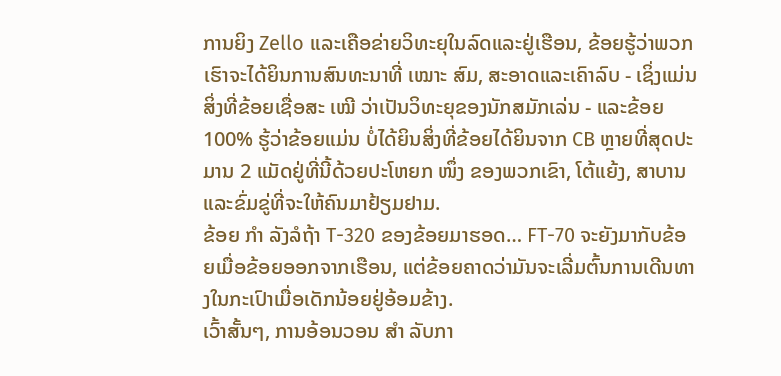ການຍິງ Zello ແລະເຄືອຂ່າຍວິທະຍຸໃນລົດແລະຢູ່ເຮືອນ, ຂ້ອຍຮູ້ວ່າພວກເຮົາຈະໄດ້ຍິນການສົນທະນາທີ່ ເໝາະ ສົມ, ສະອາດແລະເຄົາລົບ - ເຊິ່ງແມ່ນສິ່ງທີ່ຂ້ອຍເຊື່ອສະ ເໝີ ວ່າເປັນວິທະຍຸຂອງນັກສມັກເລ່ນ - ແລະຂ້ອຍ 100% ຮູ້ວ່າຂ້ອຍແມ່ນ ບໍ່ໄດ້ຍິນສິ່ງທີ່ຂ້ອຍໄດ້ຍິນຈາກ CB ຫຼາຍທີ່ສຸດປະມານ 2 ແມັດຢູ່ທີ່ນີ້ດ້ວຍປະໂຫຍກ ໜຶ່ງ ຂອງພວກເຂົາ, ໂຕ້ແຍ້ງ, ສາບານແລະຂົ່ມຂູ່ທີ່ຈະໃຫ້ຄົນມາຢ້ຽມຢາມ.
ຂ້ອຍ ກຳ ລັງລໍຖ້າ T-320 ຂອງຂ້ອຍມາຮອດ… FT-70 ຈະຍັງມາກັບຂ້ອຍເມື່ອຂ້ອຍອອກຈາກເຮືອນ, ແຕ່ຂ້ອຍຄາດວ່າມັນຈະເລີ່ມຕົ້ນການເດີນທາງໃນກະເປົາເມື່ອເດັກນ້ອຍຢູ່ອ້ອມຂ້າງ.
ເວົ້າສັ້ນໆ, ການອ້ອນວອນ ສຳ ລັບກາ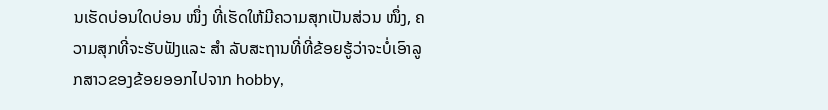ນເຮັດບ່ອນໃດບ່ອນ ໜຶ່ງ ທີ່ເຮັດໃຫ້ມີຄວາມສຸກເປັນສ່ວນ ໜຶ່ງ, ຄວາມສຸກທີ່ຈະຮັບຟັງແລະ ສຳ ລັບສະຖານທີ່ທີ່ຂ້ອຍຮູ້ວ່າຈະບໍ່ເອົາລູກສາວຂອງຂ້ອຍອອກໄປຈາກ hobby,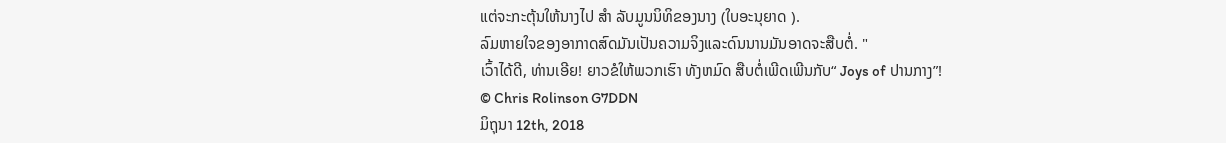ແຕ່ຈະກະຕຸ້ນໃຫ້ນາງໄປ ສຳ ລັບມູນນິທິຂອງນາງ (ໃບອະນຸຍາດ ).
ລົມຫາຍໃຈຂອງອາກາດສົດມັນເປັນຄວາມຈິງແລະດົນນານມັນອາດຈະສືບຕໍ່. "
ເວົ້າໄດ້ດີ, ທ່ານເອີຍ! ຍາວຂໍໃຫ້ພວກເຮົາ ທັງຫມົດ ສືບຕໍ່ເພີດເພີນກັບ“ Joys of ປານກາງ”!
© Chris Rolinson G7DDN
ມິຖຸນາ 12th, 2018